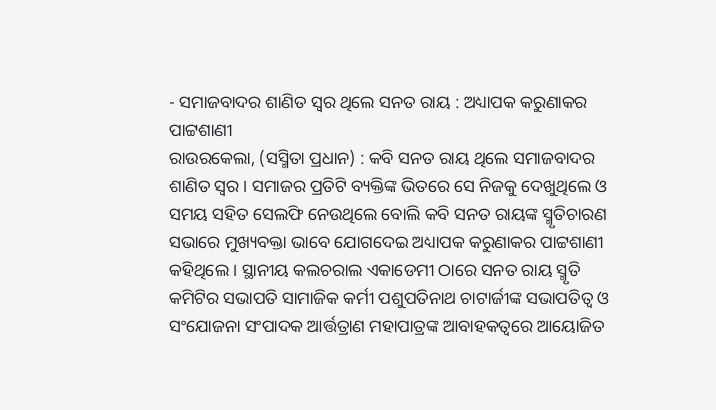- ସମାଜବାଦର ଶାଣିତ ସ୍ୱର ଥିଲେ ସନତ ରାୟ : ଅଧ୍ୟାପକ କରୁଣାକର ପାଟ୍ଟଶାଣୀ
ରାଉରକେଲା, (ସସ୍ମିତା ପ୍ରଧାନ) : କବି ସନତ ରାୟ ଥିଲେ ସମାଜବାଦର ଶାଣିତ ସ୍ୱର । ସମାଜର ପ୍ରତିଟି ବ୍ୟକ୍ତିଙ୍କ ଭିତରେ ସେ ନିଜକୁ ଦେଖୁଥିଲେ ଓ ସମୟ ସହିତ ସେଲଫି ନେଉଥିଲେ ବୋଲି କବି ସନତ ରାୟଙ୍କ ସ୍ମୃତିଚାରଣ ସଭାରେ ମୁଖ୍ୟବକ୍ତା ଭାବେ ଯୋଗଦେଇ ଅଧ୍ୟାପକ କରୁଣାକର ପାଟ୍ଟଶାଣୀ କହିଥିଲେ । ସ୍ଥାନୀୟ କଲଚରାଲ ଏକାଡେମୀ ଠାରେ ସନତ ରାୟ ସ୍ମୃତି କମିଟିର ସଭାପତି ସାମାଜିକ କର୍ମୀ ପଶୁପତିନାଥ ଚାଟାର୍ଜୀଙ୍କ ସଭାପତିତ୍ୱ ଓ ସଂଯୋଜନା ସଂପାଦକ ଆର୍ତ୍ତତ୍ରାଣ ମହାପାତ୍ରଙ୍କ ଆବାହକତ୍ୱରେ ଆୟୋଜିତ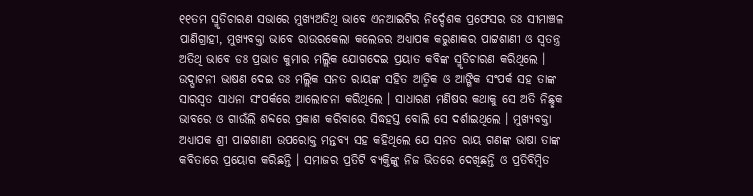୧୧ତମ ସ୍ମୃତିଚାରଣ ସଭାରେ ମୁଖ୍ୟଅତିଥି ଭାବେ ଏନଆଇଟିର ନିର୍ଦ୍ଦେଶକ ପ୍ରଫେସର ଡଃ ସୀମାଞ୍ଚଳ ପାଣିଗ୍ରାହୀ, ମୁଖ୍ୟବକ୍ତା ଭାବେ ରାଉରକେଲା କଲେଜର ଅଧ୍ୟାପକ କରୁଣାକର ପାଟ୍ଟଶାଣୀ ଓ ସ୍ୱତନ୍ତ୍ର ଅତିଥି ଭାବେ ଡଃ ପ୍ରଭାତ କୁମାର ମଲ୍ଲିକ ଯୋଗଦେଇ ପ୍ରୟାତ କବିଙ୍କ ସ୍ମୃତିଚାରଣ କରିଥିଲେ । ଉଦ୍ଘାଟନୀ ଭାଷଣ ଦେଇ ଡଃ ମଲ୍ଲିକ ସନତ ରାୟଙ୍କ ସହିତ ଆତ୍ମିକ ଓ ଆଙ୍ଗିକ ସଂପର୍କ ସହ ତାଙ୍କ ସାରସ୍ୱତ ସାଧନା ସଂପର୍କରେ ଆଲୋଚନା କରିଥିଲେ । ସାଧାରଣ ମଣିଷର କଥାକୁ ସେ ଅତି ନିଛ୍ଛକ ଭାବରେ ଓ ଗାଉଁଲି ଶବ୍ଦରେ ପ୍ରକାଶ କରିବାରେ ସିଦ୍ଧହସ୍ତ ବୋଲି ସେ ଦର୍ଶାଇଥିଲେ । ମୁଖ୍ୟବକ୍ତା ଅଧ୍ୟାପକ ଶ୍ରୀ ପାଟ୍ଟଶାଣୀ ଉପରୋକ୍ତ ମନ୍ତବ୍ୟ ସହ କହିଥିଲେ ଯେ ସନତ ରାୟ ଗଣଙ୍କ ଭାଷା ତାଙ୍କ କବିତାରେ ପ୍ରୟୋଗ କରିଛନ୍ତି । ସମାଜର ପ୍ରତିଟି ବ୍ୟକ୍ତିଙ୍କୁ ନିଜ ଭିତରେ ଦେଖିଛନ୍ତି ଓ ପ୍ରତିବିମ୍ବିତ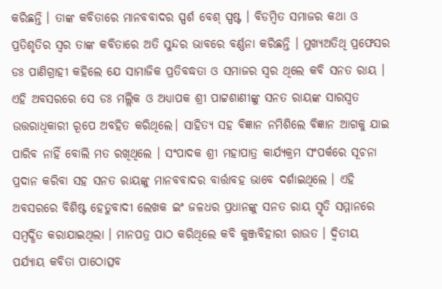କରିଛନ୍ତି । ତାଙ୍କ କବିତାରେ ମାନବବାଦର ସ୍ପର୍ଶ ବେଶ୍ ସ୍ପଷ୍ଟ । ବିଡମ୍ବିତ ସମାଜର କଥା ଓ ପ୍ରତିଶୃତିର ସ୍ୱର ତାଙ୍କ କବିତାରେ ଅତି ସୁନ୍ଦର ଭାବରେ ବର୍ଣ୍ଣନା କରିଛନ୍ତି । ମୁଖ୍ୟଅତିଥି ପ୍ରଫେସର ଡଃ ପାଣିଗ୍ରାହୀ କହିଲେ ଯେ ସାମାଜିକ ପ୍ରତିବଦ୍ଧତା ଓ ସମାଜର ସ୍ବର ଥିଲେ କବି ସନତ ରାୟ । ଏହି ଅବସରରେ ସେ ଡଃ ମଲ୍ଲିକ ଓ ଅଧ୍ୟାପକ ଶ୍ରୀ ପାଟ୍ଟଶାଣୀଙ୍କୁ ସନତ ରାୟଙ୍କ ସାରସ୍ବତ ଉତ୍ତରାଧିକାରୀ ରୂପେ ଅବହିତ କରିଥିଲେ। ସାହିତ୍ୟ ସହ ବିଜ୍ଞାନ ନମିଶିଲେ ବିଜ୍ଞାନ ଆଗକୁ ଯାଇ ପାରିବ ନାହିଁ ବୋଲି ମତ ରଖିଥିଲେ । ସଂପାଦକ ଶ୍ରୀ ମହାପାତ୍ର କାର୍ଯ୍ୟକ୍ରମ ସଂପର୍କରେ ସୂଚନା ପ୍ରଦାନ କରିବା ସହ ସନତ ରାୟଙ୍କୁ ମାନବବାଦର ବାର୍ତ୍ତାବହ ଭାବେ ଦର୍ଶାଇଥିଲେ । ଏହି ଅବସରରେ ବିଶିଷ୍ଟ ହେତୁବାଦୀ ଲେଖକ ଇଂ ଜଳଧର ପ୍ରଧାନଙ୍କୁ ସନତ ରାୟ ସ୍ମୃତି ସମ୍ମାନରେ ସମ୍ବର୍ଦ୍ଧିତ କରାଯାଇଥିଲା । ମାନପତ୍ର ପାଠ କରିଥିଲେ କବି କୁଞ୍ଜବିହାରୀ ରାଉତ । ଦ୍ୱିତୀୟ ପର୍ଯ୍ୟାୟ କବିତା ପାଠୋତ୍ସବ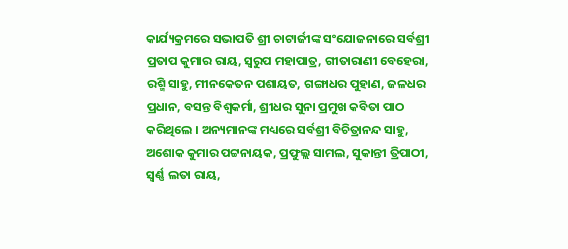କାର୍ଯ୍ୟକ୍ରମରେ ସଭାପତି ଶ୍ରୀ ଚାଟାର୍ଜୀଙ୍କ ସଂଯୋଜନାରେ ସର୍ବଶ୍ରୀ ପ୍ରତାପ କୁମାର ରାୟ, ସ୍ୱରୁପ ମହାପାତ୍ର, ଗୀତାରାଣୀ ବେହେରା, ରଶ୍ମି ସାହୁ, ମୀନକେତନ ପଶାୟତ, ଗଙ୍ଗାଧର ପୁହାଣ, ଜଳଧର ପ୍ରଧାନ, ବସନ୍ତ ବିଶ୍ୱକର୍ମା, ଶ୍ରୀଧର ସୁନା ପ୍ରମୁଖ କବିତା ପାଠ କରିଥିଲେ । ଅନ୍ୟମାନଙ୍କ ମଧ୍ୟରେ ସର୍ବଶ୍ରୀ ବିଚିତ୍ରାନନ୍ଦ ସାହୁ, ଅଶୋକ କୁମାର ପଟ୍ଟନାୟକ, ପ୍ରଫୁଲ୍ଲ ସାମଲ, ସୁକାନ୍ତୀ ତ୍ରିପାଠୀ, ସ୍ୱର୍ଣ୍ଣ ଲତା ରାୟ,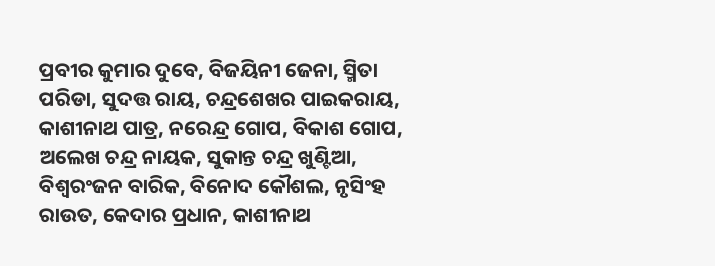ପ୍ରବୀର କୁମାର ଦୁବେ, ବିଜୟିନୀ ଜେନା, ସ୍ମିତା ପରିଡା, ସୁଦତ୍ତ ରାୟ, ଚନ୍ଦ୍ରଶେଖର ପାଇକରାୟ, କାଶୀନାଥ ପାତ୍ର, ନରେନ୍ଦ୍ର ଗୋପ, ବିକାଶ ଗୋପ, ଅଲେଖ ଚନ୍ଦ୍ର ନାୟକ, ସୁକାନ୍ତ ଚନ୍ଦ୍ର ଖୁଣ୍ଟିଆ, ବିଶ୍ୱରଂଜନ ବାରିକ, ବିନୋଦ କୌଶଲ, ନୃସିଂହ ରାଉତ, କେଦାର ପ୍ରଧାନ, କାଶୀନାଥ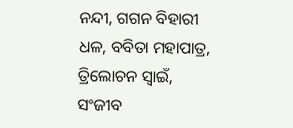ନନ୍ଦୀ, ଗଗନ ବିହାରୀ ଧଳ, ବବିତା ମହାପାତ୍ର, ତ୍ରିଲୋଚନ ସ୍ବାଇଁ, ସଂଜୀବ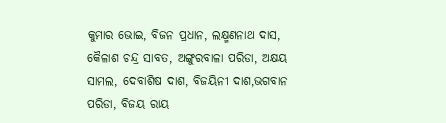କୁମାର ଭୋଇ, ବିଜନ ପ୍ରଧାନ, ଲକ୍ଷ୍ମଣନାଥ ଦାସ, କୈଳାଶ ଚନ୍ଦ୍ର ସାବତ, ଅଙ୍ଗୁରବାଳା ପରିଡା, ଅକ୍ଷୟ ସାମଲ, ଦେବାଶିଷ ଦାଶ, ବିଜୟିନୀ ଦାଶ,ଭଗବାନ ପରିଡା, ବିଜୟ ରାୟ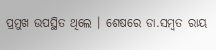ପ୍ରମୁଖ ଉପସ୍ଥିତ ଥିଲେ । ଶେଷରେ ଡା.ସମ୍ବତ ରାୟ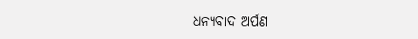ଧନ୍ୟବାଦ ଅର୍ପଣ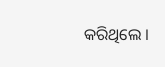କରିଥିଲେ ।